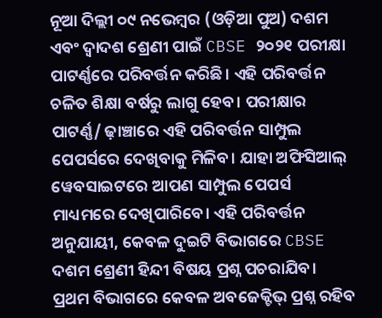ନୂଆ ଦିଲ୍ଲୀ ୦୯ ନଭେମ୍ବର (ଓଡ଼ିଆ ପୁଅ) ଦଶମ ଏବଂ ଦ୍ୱାଦଶ ଶ୍ରେଣୀ ପାଇଁ CBSE ୨୦୨୧ ପରୀକ୍ଷା ପାଟର୍ଣ୍ଣରେ ପରିବର୍ତ୍ତନ କରିଛି। ଏହି ପରିବର୍ତ୍ତନ ଚଳିତ ଶିକ୍ଷା ବର୍ଷରୁ ଲାଗୁ ହେବ। ପରୀକ୍ଷାର ପାଟର୍ଣ୍ଣ/ ଢ଼ାଞ୍ଚାରେ ଏହି ପରିବର୍ତ୍ତନ ସାମ୍ପୁଲ ପେପର୍ସରେ ଦେଖିବାକୁ ମିଳିବ। ଯାହା ଅଫିସିଆଲ୍ ୱେବସାଇଟରେ ଆପଣ ସାମ୍ପୁଲ ପେପର୍ସ ମାଧ୍ୟମରେ ଦେଖିପାରିବେ। ଏହି ପରିବର୍ତ୍ତନ ଅନୁଯାୟୀ, କେବଳ ଦୁଇଟି ବିଭାଗରେ CBSE ଦଶମ ଶ୍ରେଣୀ ହିନ୍ଦୀ ବିଷୟ ପ୍ରଶ୍ନ ପଚରାଯିବ। ପ୍ରଥମ ବିଭାଗରେ କେବଳ ଅବଜେକ୍ଟିଭ୍ ପ୍ରଶ୍ନ ରହିବ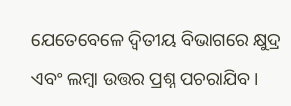ଯେତେବେଳେ ଦ୍ୱିତୀୟ ବିଭାଗରେ କ୍ଷୁଦ୍ର ଏବଂ ଲମ୍ବା ଉତ୍ତର ପ୍ରଶ୍ନ ପଚରାଯିବ।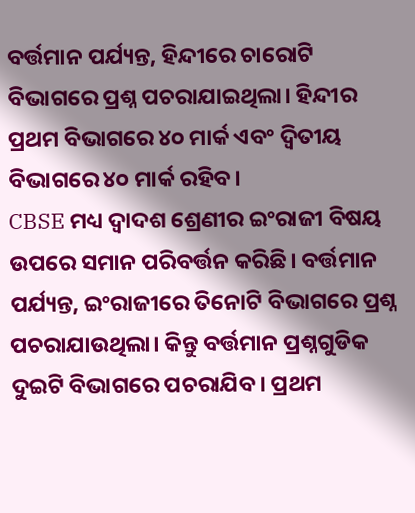ବର୍ତ୍ତମାନ ପର୍ଯ୍ୟନ୍ତ, ହିନ୍ଦୀରେ ଚାରୋଟି ବିଭାଗରେ ପ୍ରଶ୍ନ ପଚରାଯାଇଥିଲା। ହିନ୍ଦୀର ପ୍ରଥମ ବିଭାଗରେ ୪୦ ମାର୍କ ଏବଂ ଦ୍ୱିତୀୟ ବିଭାଗରେ ୪୦ ମାର୍କ ରହିବ।
CBSE ମଧ୍ୟ ଦ୍ୱାଦଶ ଶ୍ରେଣୀର ଇଂରାଜୀ ବିଷୟ ଉପରେ ସମାନ ପରିବର୍ତ୍ତନ କରିଛି। ବର୍ତ୍ତମାନ ପର୍ଯ୍ୟନ୍ତ, ଇଂରାଜୀରେ ତିନୋଟି ବିଭାଗରେ ପ୍ରଶ୍ନ ପଚରାଯାଉଥିଲା। କିନ୍ତୁ ବର୍ତ୍ତମାନ ପ୍ରଶ୍ନଗୁଡିକ ଦୁଇଟି ବିଭାଗରେ ପଚରାଯିବ। ପ୍ରଥମ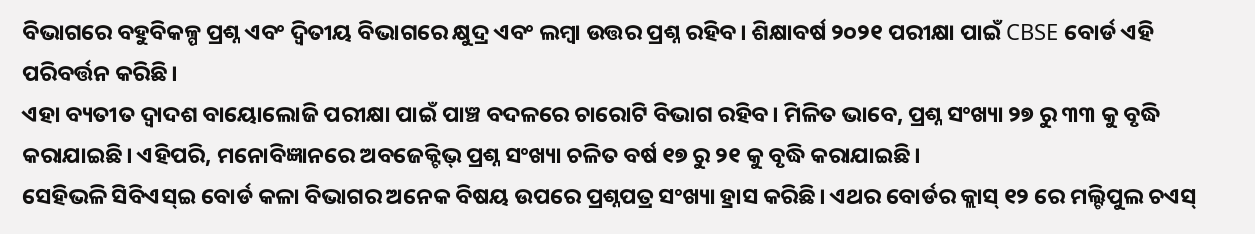ବିଭାଗରେ ବହୁବିକଳ୍ପ ପ୍ରଶ୍ନ ଏବଂ ଦ୍ୱିତୀୟ ବିଭାଗରେ କ୍ଷୁଦ୍ର ଏବଂ ଲମ୍ବା ଉତ୍ତର ପ୍ରଶ୍ନ ରହିବ। ଶିକ୍ଷାବର୍ଷ ୨୦୨୧ ପରୀକ୍ଷା ପାଇଁ CBSE ବୋର୍ଡ ଏହି ପରିବର୍ତ୍ତନ କରିଛି।
ଏହା ବ୍ୟତୀତ ଦ୍ୱାଦଶ ବାୟୋଲୋଜି ପରୀକ୍ଷା ପାଇଁ ପାଞ୍ଚ ବଦଳରେ ଚାରୋଟି ବିଭାଗ ରହିବ। ମିଳିତ ଭାବେ, ପ୍ରଶ୍ନ ସଂଖ୍ୟା ୨୭ ରୁ ୩୩ କୁ ବୃଦ୍ଧି କରାଯାଇଛି। ଏହିପରି, ମନୋବିଜ୍ଞାନରେ ଅବଜେକ୍ଟିଭ୍ ପ୍ରଶ୍ନ ସଂଖ୍ୟା ଚଳିତ ବର୍ଷ ୧୭ ରୁ ୨୧ କୁ ବୃଦ୍ଧି କରାଯାଇଛି।
ସେହିଭଳି ସିବିଏସ୍ଇ ବୋର୍ଡ କଳା ବିଭାଗର ଅନେକ ବିଷୟ ଉପରେ ପ୍ରଶ୍ନପତ୍ର ସଂଖ୍ୟା ହ୍ରାସ କରିଛି। ଏଥର ବୋର୍ଡର କ୍ଲାସ୍ ୧୨ ରେ ମଲ୍ଟିପୁଲ ଚଏସ୍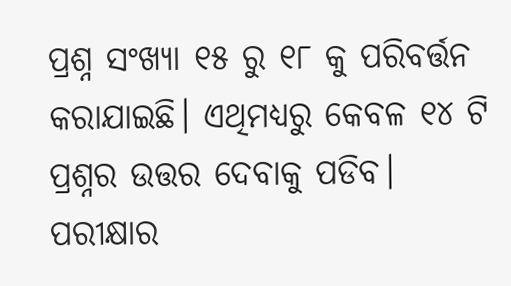ପ୍ରଶ୍ନ ସଂଖ୍ୟା ୧୫ ରୁ ୧୮ କୁ ପରିବର୍ତ୍ତନ କରାଯାଇଛି। ଏଥିମଧ୍ୟରୁ କେବଳ ୧୪ ଟି ପ୍ରଶ୍ନର ଉତ୍ତର ଦେବାକୁ ପଡିବ। ପରୀକ୍ଷାର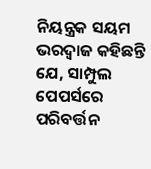ନିୟନ୍ତ୍ରକ ସୟମ ଭରଦ୍ୱାଜ କହିଛନ୍ତି ଯେ, ସାମ୍ପୁଲ ପେପର୍ସରେ ପରିବର୍ତ୍ତନ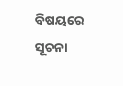ବିଷୟରେ ସୂଚନା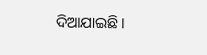ଦିଆଯାଇଛି।